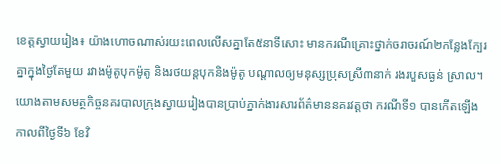ខេត្តស្វាយរៀង៖ យ៉ាងហោចណាស់រយះពេលលើសគ្នាតែ៥នាទីសោះ មានករណីគ្រោះថ្នាក់ចរាចរណ៍២កន្លែងក្បែរគ្នាក្នុងថ្ងៃតែមួយ រវាងម៉ូតូបុកម៉ូតូ និងរថយន្តបុកនិងម៉ូតូ បណ្ដាលឲ្យមនុស្សប្រុសស្រី៣នាក់ រងរបួសធ្ងន់ ស្រាល។
យោងតាមសមត្ថកិច្ចនគរបាលក្រុងស្វាយរៀងបានប្រាប់ភ្នាក់ងារសារព័ត៌មាននគរវត្តថា ករណីទី១ បានកើតឡើងកាលពីថ្ងៃទី៦ ខែវិ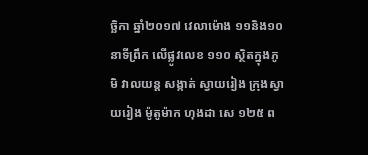ច្ឆិកា ឆ្នាំ២០១៧ វេលាម៉ោង ១១និង១០នាទីព្រឹក លើផ្លូវលេខ ១១០ ស្ថិតក្នុងភូមិ វាលយន្ដ សង្កាត់ ស្វាយរៀង ក្រុងស្វាយរៀង ម៉ូតូម៉ាក ហុងដា សេ ១២៥ ព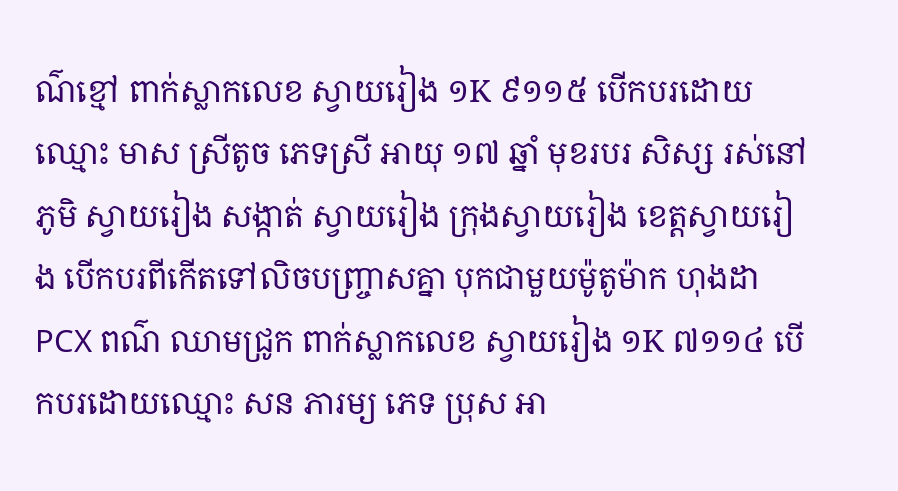ណ៌ខ្មៅ ពាក់ស្លាកលេខ ស្វាយរៀង ១K ៩១១៥ បើកបរដោយឈ្មោះ មាស ស្រីតូច ភេទស្រី អាយុ ១៧ ឆ្នាំ មុខរបរ សិស្ស រស់នៅភូមិ ស្វាយរៀង សង្កាត់ ស្វាយរៀង ក្រុងស្វាយរៀង ខេត្តស្វាយរៀង បើកបរពីកើតទៅលិចបញ្ច្រាសគ្នា បុកជាមួយម៉ូតូម៉ាក ហុងដា PCX ពណ៌ ឈាមជ្រូក ពាក់ស្លាកលេខ ស្វាយរៀង ១K ៧១១៤ បើកបរដោយឈ្មោះ សន ភារម្យ ភេទ ប្រុស អា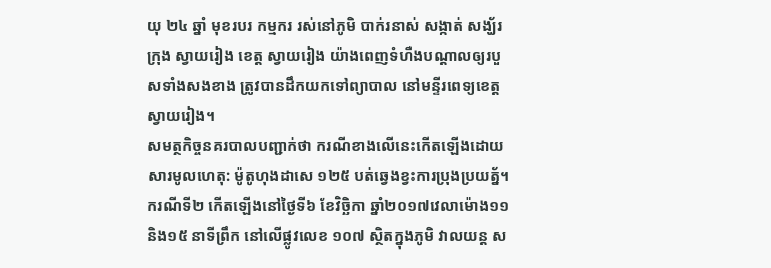យុ ២៤ ឆ្នាំ មុខរបរ កម្មករ រស់នៅភូមិ បាក់រនាស់ សង្កាត់ សង្ឃ័រ ក្រុង ស្វាយរៀង ខេត្ត ស្វាយរៀង យ៉ាងពេញទំហឺងបណ្ដាលឲ្យរបួសទាំងសងខាង ត្រូវបានដឹកយកទៅព្យាបាល នៅមន្ទីរពេទ្យខេត្តស្វាយរៀង។
សមត្ថកិច្ចនគរបាលបញ្ជាក់ថា ករណីខាងលើនេះកើតឡើងដោយសារមូលហេតុ: ម៉ូតូហុងដាសេ ១២៥ បត់ឆ្វេងខ្វះការប្រុងប្រយត្ន័។
ករណីទី២ កើតឡើងនៅថ្ងៃទី៦ ខែវិច្ឆិកា ឆ្នាំ២០១៧វេលាម៉ោង១១និង១៥ នាទីព្រឹក នៅលើផ្លូវលេខ ១០៧ ស្ថិតក្នុងភូមិ វាលយន្ដ ស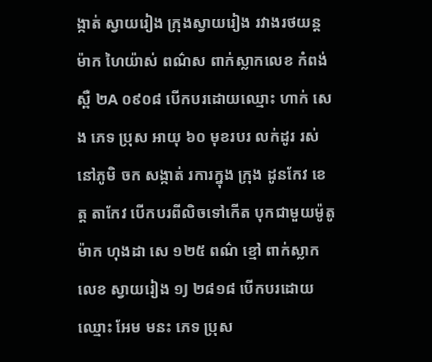ង្កាត់ ស្វាយរៀង ក្រុងស្វាយរៀង រវាងរថយន្ដម៉ាក ហៃយ៉ាស់ ពណ៌ស ពាក់ស្លាកលេខ កំពង់ស្ពឺ ២A ០៩០៨ បើកបរដោយឈ្មោះ ហាក់ សេង ភេទ ប្រុស អាយុ ៦០ មុខរបរ លក់ដូរ រស់នៅភូមិ ចក សង្កាត់ រការក្នុង ក្រុង ដូនកែវ ខេត្ត តាកែវ បើកបរពីលិចទៅកើត បុកជាមួយម៉ូតូម៉ាក ហុងដា សេ ១២៥ ពណ៌ ខ្មៅ ពាក់ស្លាកលេខ ស្វាយរៀង ១J ២៨១៨ បើកបរដោយឈ្មោះ អែម មនះ ភេទ ប្រុស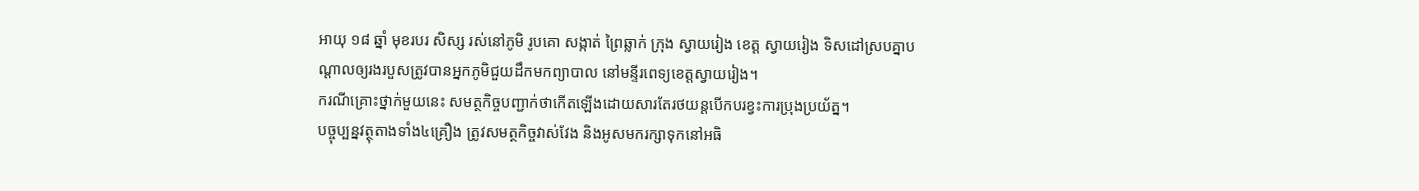អាយុ ១៨ ឆ្នាំ មុខរបរ សិស្ស រស់នៅភូមិ រូបគោ សង្កាត់ ព្រៃឆ្លាក់ ក្រុង ស្វាយរៀង ខេត្ត ស្វាយរៀង ទិសដៅស្របគ្នាបណ្ដាលឲ្យរងរបួសត្រូវបានអ្នកភូមិជួយដឹកមកព្យាបាល នៅមន្ទីរពេទ្យខេត្តស្វាយរៀង។
ករណីគ្រោះថ្នាក់មួយនេះ សមត្ថកិច្ចបញ្ជាក់ថាកើតឡើងដោយសារតែរថយន្ដបើកបរខ្វះការប្រុងប្រយ័ត្ន។
បច្ចុប្បន្នវត្ថុតាងទាំង៤គ្រឿង ត្រូវសមត្ថកិច្ចវាស់វែង និងអូសមករក្សាទុកនៅអធិ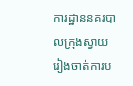ការដ្ឋាននគរបាលក្រុងស្វាយរៀងចាត់ការប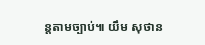ន្តតាមច្បាប់៕ យឹម សុថាន